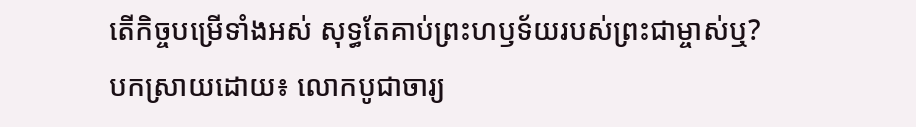តើកិច្ចបម្រើទាំងអស់ សុទ្ធតែគាប់ព្រះហឫទ័យរបស់ព្រះជាម្ចាស់ឬ?
បកស្រាយដោយ៖ លោកបូជាចារ្យ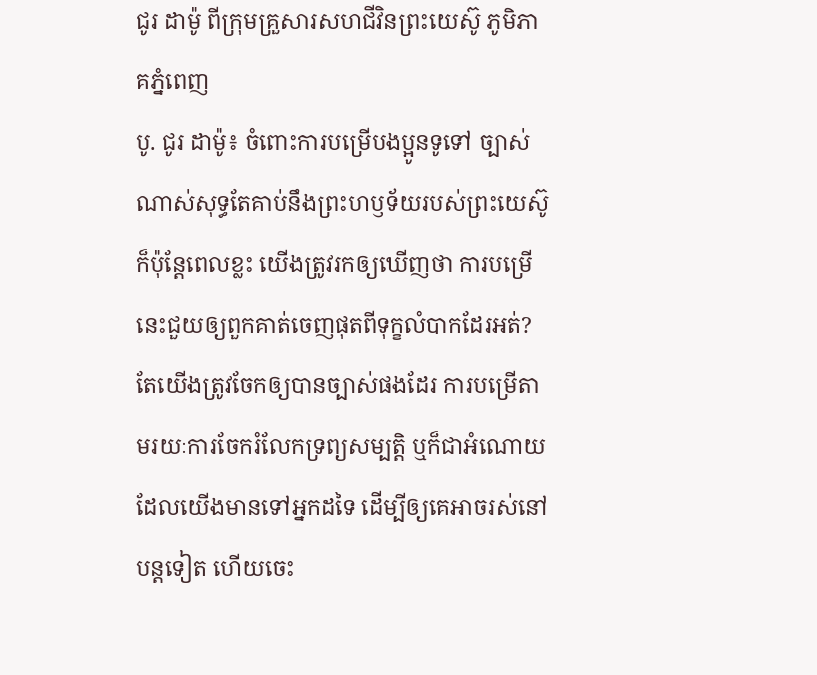ជូរ ដាម៉ូ ពីក្រុមគ្រួសារសហជីវិនព្រះយេស៊ូ ភូមិភាគភ្នំពេញ
បូ. ជូរ ដាម៉ូ៖ ចំពោះការបម្រើបងប្អូនទូទៅ ច្បាស់ណាស់សុទ្ធតែគាប់នឹងព្រះហឫទ័យរបស់ព្រះយេស៊ូ ក៏ប៉ុន្តែពេលខ្លះ យើងត្រូវរកឲ្យឃើញថា ការបម្រើនេះជួយឲ្យពួកគាត់ចេញផុតពីទុក្ខលំបាកដែរអត់? តែយើងត្រូវចែកឲ្យបានច្បាស់ផងដែរ ការបម្រើតាមរយៈការចែករំលែកទ្រព្យសម្បតិ្ត ឬក៏ជាអំណោយដែលយើងមានទៅអ្នកដទៃ ដើម្បីឲ្យគេអាចរស់នៅបន្តទៀត ហើយចេះ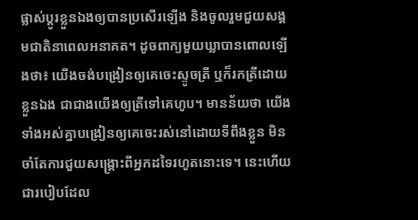ផ្លាស់ប្តូរខ្លួនឯងឲ្យបានប្រសើរឡើង និងចូលរួមជួយសង្គមជាតិនាពេលអនាគត។ ដូចពាក្យមួយឃ្លាបានពោលឡើងថា៖ យើងចង់បង្រៀនឲ្យគេចេះស្ទូចត្រី ឬក៏រកត្រីដោយខ្លួនឯង ជាជាងយើងឲ្យត្រីទៅគេហូប។ មានន័យថា យើងទាំងអស់គ្នាបង្រៀនឲ្យគេចេះរស់នៅដោយទីពឹងខ្លួន មិនចាំតែការជួយសង្គ្រោះពីអ្នកដទៃរហូតនោះទេ។ នេះហើយជារបៀបដែល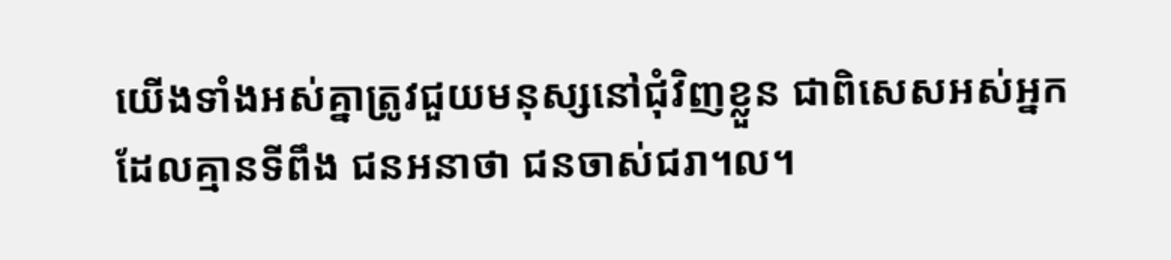យើងទាំងអស់គ្នាត្រូវជួយមនុស្សនៅជុំវិញខ្លួន ជាពិសេសអស់អ្នកដែលគ្មានទីពឹង ជនអនាថា ជនចាស់ជរា។ល។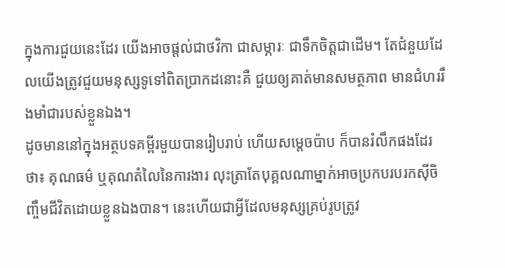ក្នុងការជួយនេះដែរ យើងអាចផ្តល់ជាថវិកា ជាសម្ភារៈ ជាទឹកចិត្តជាដើម។ តែជំនួយដែលយើងត្រូវជួយមនុស្សទូទៅពិតប្រាកដនោះគឺ ជួយឲ្យគាត់មានសមត្ថភាព មានជំហររឹងមាំជារបស់ខ្លួនឯង។
ដូចមាននៅក្នុងអត្ថបទគម្ពីរមួយបានរៀបរាប់ ហើយសម្តេចប៉ាប ក៏បានរំលឹកផងដែរថា៖ គុណធម៌ ឬគុណតំលៃនៃការងារ លុះត្រាតែបុគ្គលណាម្នាក់អាចប្រកបរបរកស៊ីចិញ្ចឹមជីវិតដោយខ្លួនឯងបាន។ នេះហើយជាអ្វីដែលមនុស្សគ្រប់រូបត្រូវ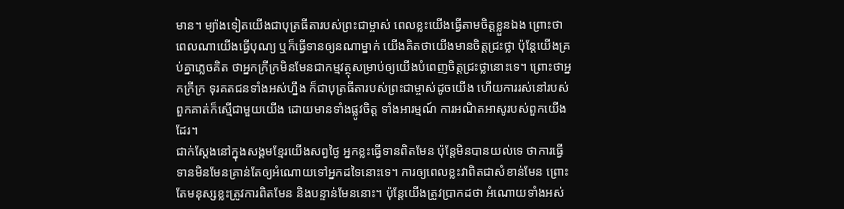មាន។ ម្យ៉ាងទៀតយើងជាបុត្រធីតារបស់ព្រះជាម្ចាស់ ពេលខ្លះយើងធ្វើតាមចិត្តខ្លួនឯង ព្រោះថាពេលណាយើងធ្វើបុណ្យ ឬក៏ធ្វើទានឲ្យនណាម្នាក់ យើងគិតថាយើងមានចិត្តជ្រះថ្លា ប៉ុន្តែយើងគ្រប់គ្នាភ្លេចគិត ថាអ្នកក្រីក្រមិនមែនជាកម្មវត្ថុសម្រាប់ឲ្យយើងបំពេញចិត្តជ្រះថ្លានោះទេ។ ព្រោះថាអ្នកក្រីក្រ ទុរគតជនទាំងអស់ហ្នឹង ក៏ជាបុត្រធីតារបស់ព្រះជាម្ចាស់ដូចយើង ហើយការរស់នៅរបស់ពួកគាត់ក៏ស្មើជាមួយយើង ដោយមានទាំងផ្លូវចិត្ត ទាំងអារម្មណ៍ ការអណិតអាសូរបស់ពួកយើងដែរ។
ជាក់ស្តែងនៅក្នុងសង្គមខ្មែរយើងសព្វថ្ងៃ អ្នកខ្លះធ្វើទានពិតមែន ប៉ុន្តែមិនបានយល់ទេ ថាការធ្វើទានមិនមែនគ្រាន់តែឲ្យអំណោយទៅអ្នកដទៃនោះទេ។ ការឲ្យពេលខ្លះវាពិតជាសំខាន់មែន ព្រោះតែមនុស្សខ្លះត្រូវការពិតមែន និងបន្ទាន់មែននោះ។ ប៉ុន្តែយើងត្រូវប្រាកដថា អំណោយទាំងអស់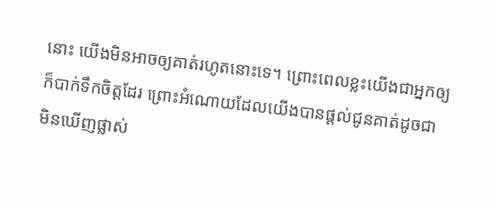នោះ យើងមិនអាចឲ្យគាត់រហូតនោះទេ។ ព្រោះពេលខ្លះយើងជាអ្នកឲ្យក៏បាក់ទឹកចិត្តដែរ ព្រោះអំណោយដែលយើងបានផ្តល់ជូនគាត់ដូចជាមិនឃើញផ្លាស់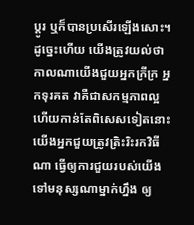ប្តូរ ឬក៏បានប្រសើរឡើងសោះ។ ដូច្នេះហើយ យើងត្រូវយល់ថាកាលណាយើងជួយអ្នកក្រីក្រ អ្នកទុរគត វាគឺជាសកម្មភាពល្អ ហើយកាន់តែពិសេសទៀតនោះ យើងអ្នកជួយត្រូវត្រិះរិះរកវិធីណា ធ្វើឲ្យការជួយរបស់យើងទៅមនុស្សណាម្នាក់ហ្នឹង ឲ្យ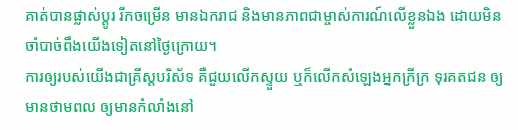គាត់បានផ្លាស់ប្តូរ រីកចម្រើន មានឯករាជ និងមានភាពជាម្ចាស់ការណ៍លើខ្លួនឯង ដោយមិនចាំបាច់ពឹងយើងទៀតនៅថ្ងៃក្រោយ។
ការឲ្យរបស់យើងជាគ្រីស្តបរិស័ទ គឺជួយលើកស្ទួយ ឬក៏លើកសំឡេងអ្នកក្រីក្រ ទុរគតជន ឲ្យមានថាមពល ឲ្យមានកំលាំងនៅ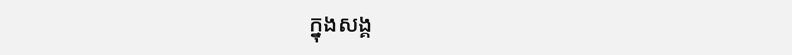ក្នុងសង្គ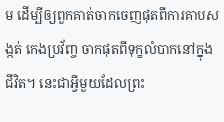ម ដើម្បីឲ្យពួកគាត់ចាកចេញផុតពីការគាបសង្កត់ កេងប្រវ័ញ្ច ចាកផុតពីទុក្ខលំបាកនៅក្នុងជីវិត។ នេះជាអ្វីមួយដែលព្រះ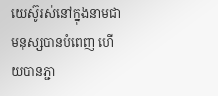យេស៊ូរស់នៅក្នុងនាមជាមនុស្សបានបំពេញ ហើយបានភ្ជា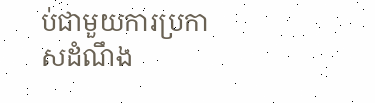ប់ជាមួយការប្រកាសដំណឹង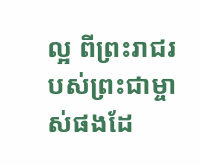ល្អ ពីព្រះរាជរបស់ព្រះជាម្ចាស់ផងដែ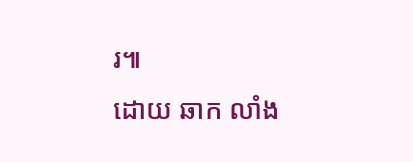រ៕
ដោយ ឆាក លាំង